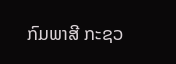ກົມພາສີ ກະຊວ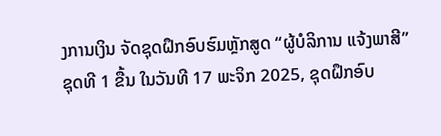ງການເງິນ ຈັດຊຸດຝຶກອົບຮົມຫຼັກສູດ “ຜູ້ບໍລິການ ແຈ້ງພາສີ” ຊຸດທີ 1 ຂື້ນ ໃນວັນທີ 17 ພະຈິກ 2025, ຊຸດຝຶກອົບ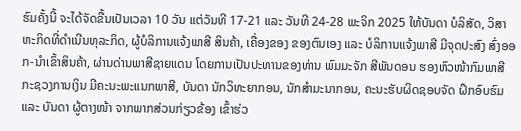ຮົມຄັ້ງນີ້ ຈະໄດ້ຈັດຂື້ນເປັນເວລາ 10 ວັນ ແຕ່ວັນທີ 17-21 ແລະ ວັນທີ 24-28 ພະຈິກ 2025 ໃຫ້ບັນດາ ບໍລິສັດ, ວິສາຫະກິດທີ່ດໍາເນີນທຸລະກິດ, ຜູ້ບໍລິການແຈ້ງພາສີ ສິນຄ້າ, ເຄື່ອງຂອງ ຂອງຕົນເອງ ແລະ ບໍລິການແຈ້ງພາສີ ມີຈຸດປະສົງ ສົ່ງອອກ-ນໍາເຂົ້າສິນຄ້າ, ຜ່ານດ່ານພາສີຊາຍແດນ ໂດຍການເປັນປະທານຂອງທ່ານ ພົມມະຈັກ ສີພັນດອນ ຮອງຫົວໜ້າກົມພາສີ ກະຊວງການເງິນ ມີຄະນະພະແນກພາສີ, ບັນດາ ນັກວິທະຍາກອນ, ນັກສໍາມະນາກອນ, ຄະນະຮັບຜິດຊອບຈັດ ຝຶກອົບຮົມ ແລະ ບັນດາ ຜູ້ຕາງໜ້າ ຈາກພາກສ່ວນກ່ຽວຂ້ອງ ເຂົ້າຮ່ວ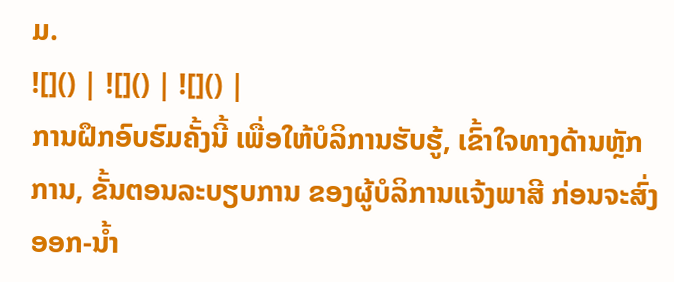ມ.
![]() | ![]() | ![]() |
ການຝຶກອົບຮົມຄັ້ງນີ້ ເພື່ອໃຫ້ບໍລິການຮັບຮູ້, ເຂົ້າໃຈທາງດ້ານຫຼັກການ, ຂັ້ນຕອນລະບຽບການ ຂອງຜູ້ບໍລິການແຈ້ງພາສີ ກ່ອນຈະສົ່ງອອກ-ນໍ້າ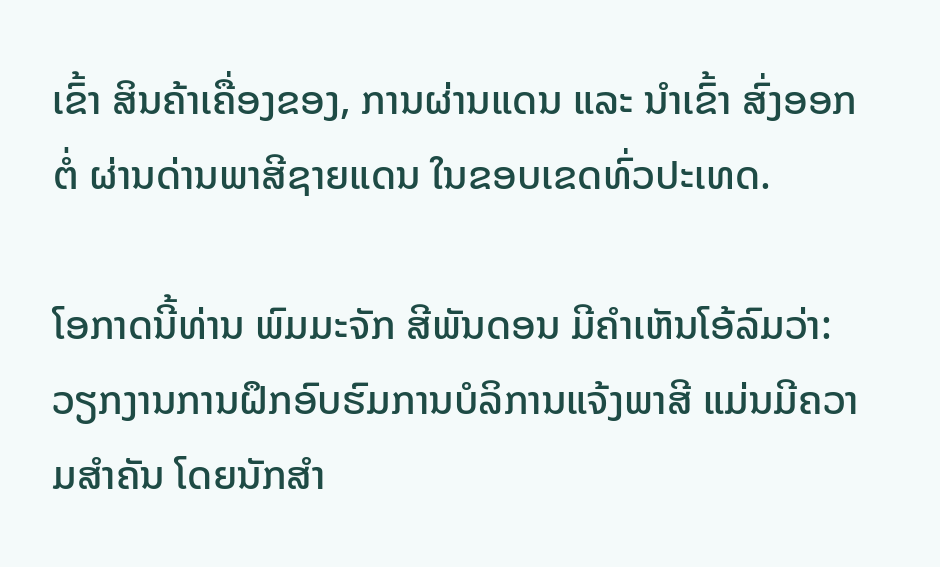ເຂົ້າ ສິນຄ້າເຄື່ອງຂອງ, ການຜ່ານແດນ ແລະ ນໍາເຂົ້າ ສົ່ງອອກຕໍ່ ຜ່ານດ່ານພາສີຊາຍແດນ ໃນຂອບເຂດທົ່ວປະເທດ.

ໂອກາດນີ້ທ່ານ ພົມມະຈັກ ສີພັນດອນ ມີຄຳເຫັນໂອ້ລົມວ່າ: ວຽກງານການຝຶກອົບຮົມການບໍລິການແຈ້ງພາສີ ແມ່ນມີຄວາມສໍາຄັນ ໂດຍນັກສຳ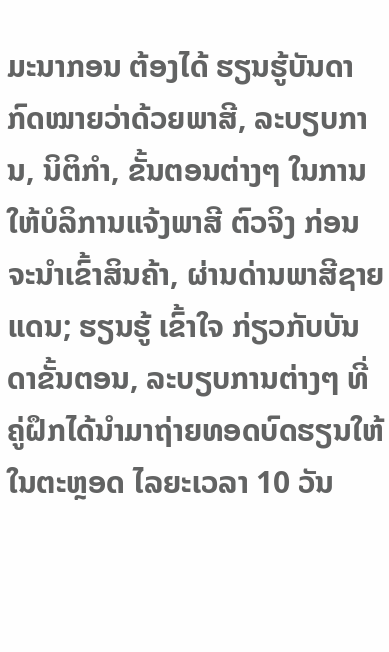ມະນາກອນ ຕ້ອງໄດ້ ຮຽນຮູ້ບັນດາກົດໝາຍວ່າດ້ວຍພາສີ, ລະບຽບການ, ນິຕິກຳ, ຂັ້ນຕອນຕ່າງໆ ໃນການໃຫ້ບໍລິການແຈ້ງພາສີ ຕົວຈິງ ກ່ອນຈະນໍາເຂົ້າສິນຄ້າ, ຜ່ານດ່ານພາສີຊາຍແດນ; ຮຽນຮູ້ ເຂົ້າໃຈ ກ່ຽວກັບບັນດາຂັ້ນຕອນ, ລະບຽບການຕ່າງໆ ທີ່ ຄູ່ຝຶກໄດ້ນໍາມາຖ່າຍທອດບົດຮຽນໃຫ້ ໃນຕະຫຼອດ ໄລຍະເວລາ 10 ວັນ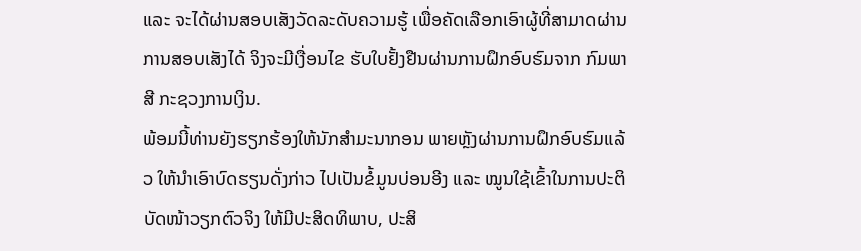ແລະ ຈະໄດ້ຜ່ານສອບເສັງວັດລະດັບຄວາມຮູ້ ເພື່ອຄັດເລືອກເອົາຜູ້ທີ່ສາມາດຜ່ານການສອບເສັງໄດ້ ຈິງຈະມີເງື່ອນໄຂ ຮັບໃບຢັ້ງຢືນຜ່ານການຝຶກອົບຮົມຈາກ ກົມພາສີ ກະຊວງການເງິນ.
ພ້ອມນີ້ທ່ານຍັງຮຽກຮ້ອງໃຫ້ນັກສຳມະນາກອນ ພາຍຫຼັງຜ່ານການຝຶກອົບຮົມແລ້ວ ໃຫ້ນໍາເອົາບົດຮຽນດັ່ງກ່າວ ໄປເປັນຂໍ້ມູນບ່ອນອີງ ແລະ ໝູນໃຊ້ເຂົ້າໃນການປະຕິບັດໜ້າວຽກຕົວຈິງ ໃຫ້ມີປະສິດທິພາບ, ປະສິ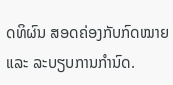ດທິຜົນ ສອດຄ່ອງກັບກົດໝາຍ ແລະ ລະບຽບການກຳນົດ.